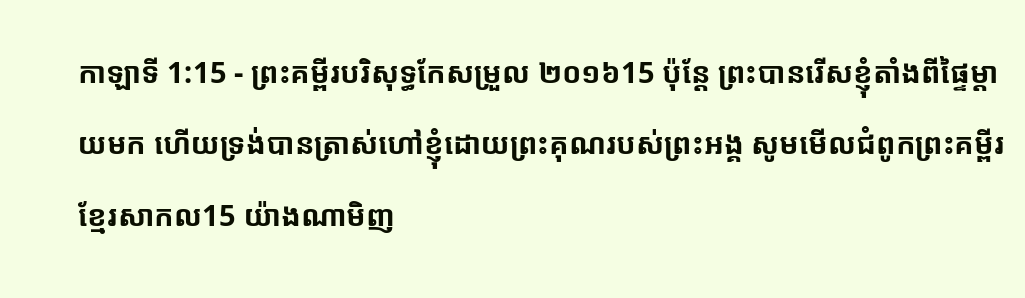កាឡាទី 1:15 - ព្រះគម្ពីរបរិសុទ្ធកែសម្រួល ២០១៦15 ប៉ុន្តែ ព្រះបានរើសខ្ញុំតាំងពីផ្ទៃម្តាយមក ហើយទ្រង់បានត្រាស់ហៅខ្ញុំដោយព្រះគុណរបស់ព្រះអង្គ សូមមើលជំពូកព្រះគម្ពីរខ្មែរសាកល15 យ៉ាងណាមិញ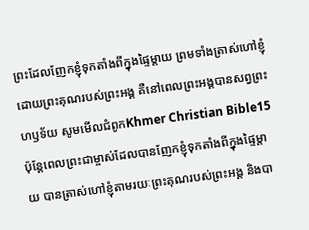ព្រះដែលញែកខ្ញុំទុកតាំងពីក្នុងផ្ទៃម្ដាយ ព្រមទាំងត្រាស់ហៅខ្ញុំដោយព្រះគុណរបស់ព្រះអង្គ គឺនៅពេលព្រះអង្គបានសព្វព្រះហឫទ័យ សូមមើលជំពូកKhmer Christian Bible15 ប៉ុន្ដែពេលព្រះជាម្ចាស់ដែលបានញែកខ្ញុំទុកតាំងពីក្នុងផ្ទៃម្តាយ បានត្រាស់ហៅខ្ញុំតាមរយៈព្រះគុណរបស់ព្រះអង្គ និងបា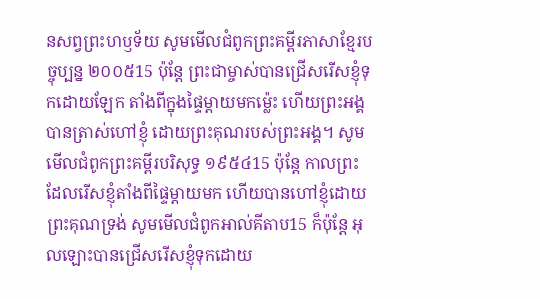នសព្វព្រះហឫទ័យ សូមមើលជំពូកព្រះគម្ពីរភាសាខ្មែរបច្ចុប្បន្ន ២០០៥15 ប៉ុន្តែ ព្រះជាម្ចាស់បានជ្រើសរើសខ្ញុំទុកដោយឡែក តាំងពីក្នុងផ្ទៃម្ដាយមកម៉្លេះ ហើយព្រះអង្គបានត្រាស់ហៅខ្ញុំ ដោយព្រះគុណរបស់ព្រះអង្គ។ សូមមើលជំពូកព្រះគម្ពីរបរិសុទ្ធ ១៩៥៤15 ប៉ុន្តែ កាលព្រះដែលរើសខ្ញុំតាំងពីផ្ទៃម្តាយមក ហើយបានហៅខ្ញុំដោយព្រះគុណទ្រង់ សូមមើលជំពូកអាល់គីតាប15 ក៏ប៉ុន្ដែ អុលឡោះបានជ្រើសរើសខ្ញុំទុកដោយ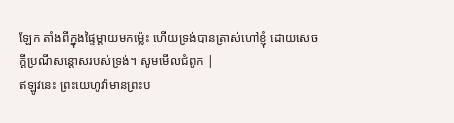ឡែក តាំងពីក្នុងផ្ទៃម្ដាយមកម៉្លេះ ហើយទ្រង់បានត្រាស់ហៅខ្ញុំ ដោយសេចក្តីប្រណីសន្តោសរបស់ទ្រង់។ សូមមើលជំពូក |
ឥឡូវនេះ ព្រះយេហូវ៉ាមានព្រះប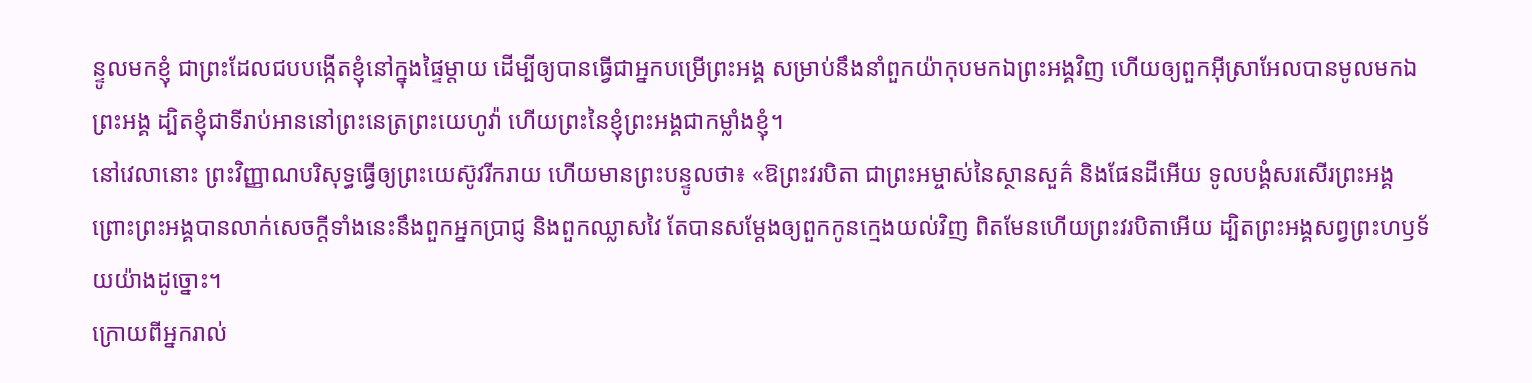ន្ទូលមកខ្ញុំ ជាព្រះដែលជបបង្កើតខ្ញុំនៅក្នុងផ្ទៃម្តាយ ដើម្បីឲ្យបានធ្វើជាអ្នកបម្រើព្រះអង្គ សម្រាប់នឹងនាំពួកយ៉ាកុបមកឯព្រះអង្គវិញ ហើយឲ្យពួកអ៊ីស្រាអែលបានមូលមកឯព្រះអង្គ ដ្បិតខ្ញុំជាទីរាប់អាននៅព្រះនេត្រព្រះយេហូវ៉ា ហើយព្រះនៃខ្ញុំព្រះអង្គជាកម្លាំងខ្ញុំ។
នៅវេលានោះ ព្រះវិញ្ញាណបរិសុទ្ធធ្វើឲ្យព្រះយេស៊ូវរីករាយ ហើយមានព្រះបន្ទូលថា៖ «ឱព្រះវរបិតា ជាព្រះអម្ចាស់នៃស្ថានសួគ៌ និងផែនដីអើយ ទូលបង្គំសរសើរព្រះអង្គ ព្រោះព្រះអង្គបានលាក់សេចក្តីទាំងនេះនឹងពួកអ្នកប្រាជ្ញ និងពួកឈ្លាសវៃ តែបានសម្តែងឲ្យពួកកូនក្មេងយល់វិញ ពិតមែនហើយព្រះវរបិតាអើយ ដ្បិតព្រះអង្គសព្វព្រះហឫទ័យយ៉ាងដូច្នោះ។
ក្រោយពីអ្នករាល់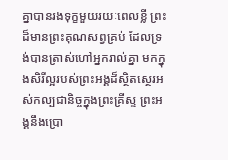គ្នាបានរងទុក្ខមួយរយៈពេលខ្លី ព្រះដ៏មានព្រះគុណសព្វគ្រប់ ដែលទ្រង់បានត្រាស់ហៅអ្នករាល់គ្នា មកក្នុងសិរីល្អរបស់ព្រះអង្គដ៏ស្ថិតស្ថេរអស់កល្បជានិច្ចក្នុងព្រះគ្រីស្ទ ព្រះអង្គនឹងប្រោ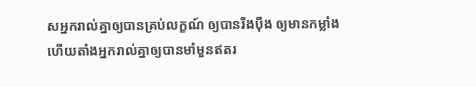សអ្នករាល់គ្នាឲ្យបានគ្រប់លក្ខណ៍ ឲ្យបានរឹងប៉ឹង ឲ្យមានកម្លាំង ហើយតាំងអ្នករាល់គ្នាឲ្យបានមាំមួនឥតរ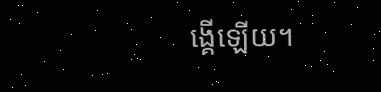ង្គើឡើយ។